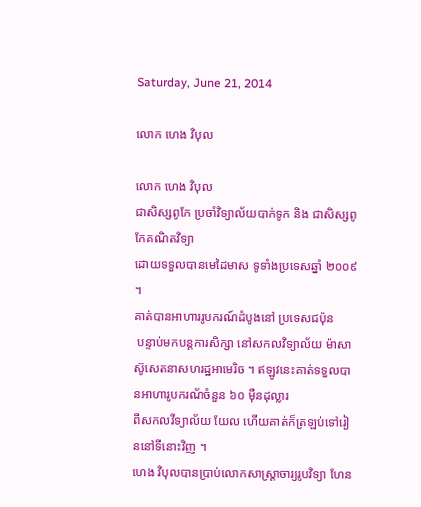Saturday, June 21, 2014

លោក ហេង វិបុល

លោក ហេង វិបុល
ជាសិស្សពូកែ ប្រចាំវិទ្យាល័យបាក់ទូក និង ជាសិស្សពូកែគណិតវិទ្យា
ដោយទទួលបានមេដៃមាស ទូទាំងប្រទេសឆ្នាំ ២០០៩ ។
គាត់បានអាហាររូបករណ៍ដំបូងនៅ ប្រទេសជប៉ុន
 បន្ទាប់មកបន្តការសិក្សា នៅសកលវិទ្យាល័យ ម៉ាសាស៊ូសេតនាសហរដ្ឋអាមេរិច ។ ឥឡូវនេះគាត់ទទួលបានអាហារូបករណ័ចំនួន ៦០ ម៉ឺនដុល្លារ
ពីសកលវីទ្យាល័យ យែល ហើយគាត់ក៏ត្រឡប់ទៅរៀននៅទីនោះវិញ ។
ហេង វិបុលបានប្រាប់លោកសាស្ត្រាចារ្យរូបវិទ្យា ហែន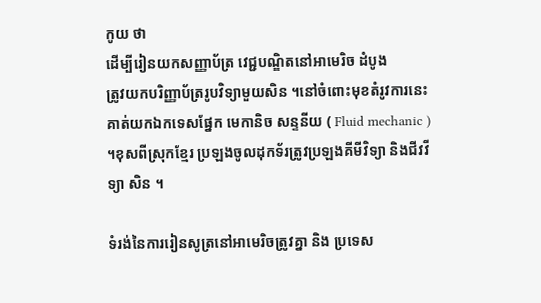កូយ ថា
ដើម្បីរៀនយកសញ្ញាប័ត្រ វេជ្ជបណ្ឌិតនៅអាមេរិច ដំបូង
ត្រូវយកបរិញ្ញាប័ត្ររូបវិទ្យាមួយសិន ។នៅចំពោះមុខតំរូវការនេះ
គាត់យកឯកទេសផ្នែក មេកានិច សន្ទនីយ ( Fluid mechanic )
។ខុសពីស្រុកខ្មែរ ប្រឡងចូលដុកទ័រត្រូវប្រឡងគីមីវិទ្យា និងជីវវីទ្យា សិន ។

ទំរង់នៃការរៀនសូត្រនៅអាមេរិចត្រូវគ្នា និង ប្រទេស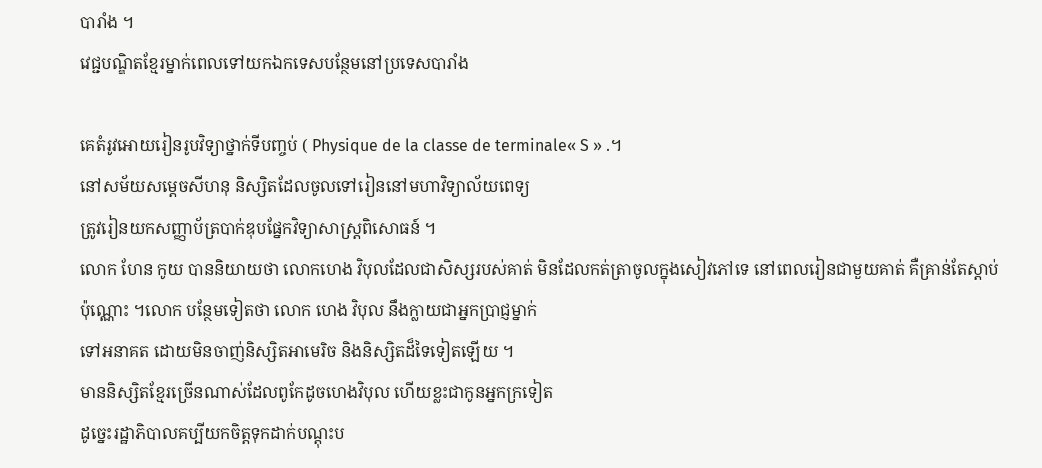បារាំង ។
វេជ្ជបណ្ឌិតខ្មែរម្នាក់ពេលទៅយកឯកទេសបន្ថែមនៅប្រទេសបារាំង

គេតំរូវអោយរៀនរូបវិទ្យាថ្នាក់ទីបញ្ចប់ ( Physique de la classe de terminale« S » .។
នៅសម័យសម្តេចសីហនុ និស្សិតដែលចូលទៅរៀននៅមហាវិទ្យាល័យពេទ្យ
ត្រូវរៀនយកសញ្ញាប័ត្របាក់ឌុបផ្នែកវិទ្យាសាស្ត្រពិសោធន៍ ។
លោក ហែន កូយ បាននិយាយថា លោកហេង វិបុលដែលជាសិស្សរបស់គាត់ មិនដែលកត់ត្រាចូលក្នុងសៀវភៅទេ នៅពេលរៀនជាមួយគាត់ គឺគ្រាន់តែស្តាប់
ប៉ុណ្ណោះ ។លោក បន្ថែមទៀតថា លោក ហេង វិបុល នឹងក្លាយជាអ្នកប្រាជ្ញម្នាក់
ទៅអនាគត ដោយមិនចាញ់និស្សិតអាមេរិច និងនិស្សិតដ៏ទៃទៀតឡើយ ។
មាននិស្សិតខ្មែរច្រើនណាស់ដែលពូកែដូចហេងវិបុល ហើយខ្លះជាកូនអ្នកក្រទៀត
ដូច្នេះរដ្ឋាភិបាលគប្បីយកចិត្តទុកដាក់បណ្តុះប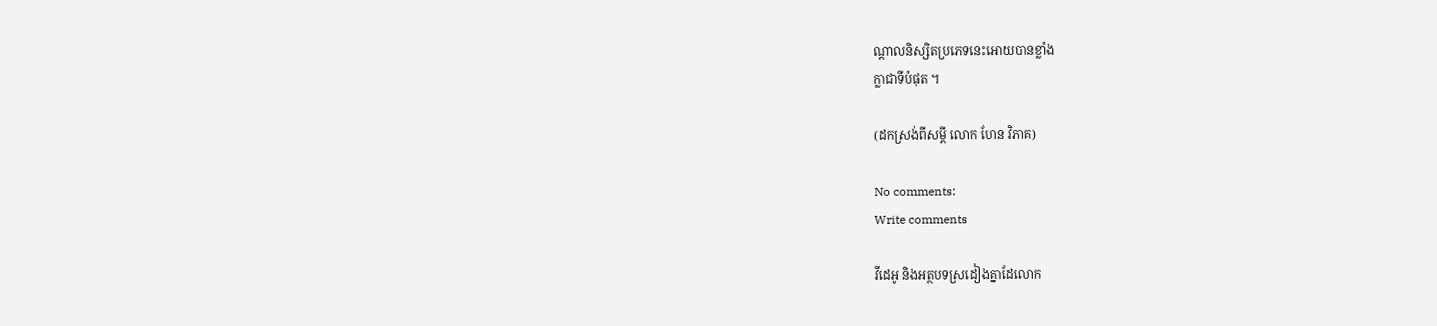ណ្តាលនិស្សិតប្រភេទនេះអោយបានខ្លាំង
ក្លាជាទីបំផុត ។

(ដកស្រង់ពីសម្តី លោក ហែន វិភាគ)

No comments:
Write comments

វីដេអូ និងអត្ថបទស្រដៀងគ្នាដែលោក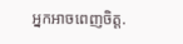អ្នកអាចពេញចិត្ត.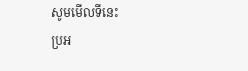សូមមើលទីនេះ
ប្រអ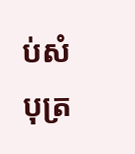ប់សំបុត្រ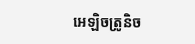អេឡិចត្រូនិច